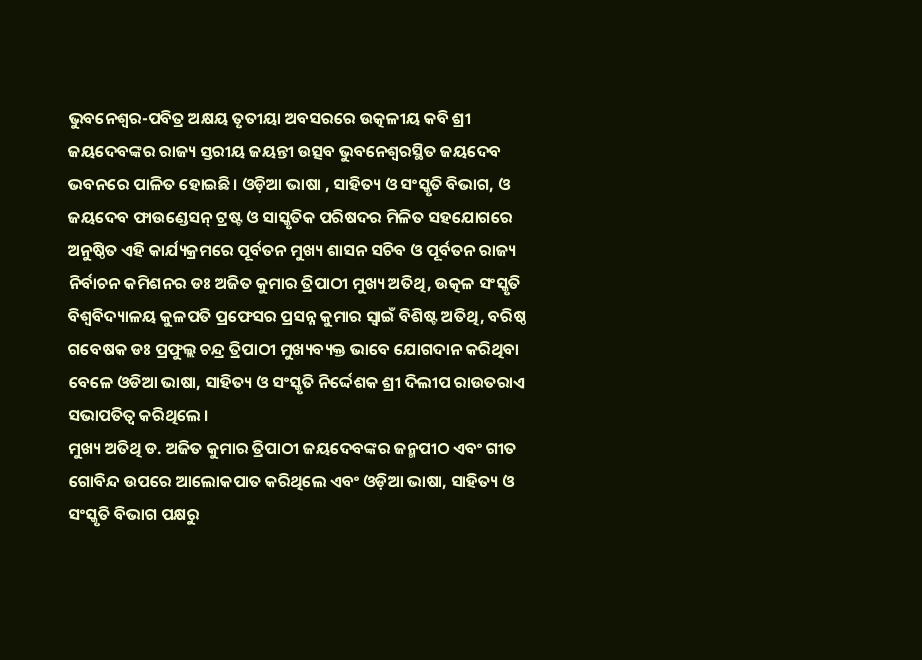ଭୁବନେଶ୍ୱର-ପବିତ୍ର ଅକ୍ଷୟ ତୃତୀୟା ଅବସରରେ ଉତ୍କଳୀୟ କବି ଶ୍ରୀ ଜୟଦେବଙ୍କର ରାଜ୍ୟ ସ୍ତରୀୟ ଜୟନ୍ତୀ ଉତ୍ସବ ଭୁବନେଶ୍ୱରସ୍ଥିତ ଜୟଦେବ ଭବନରେ ପାଳିତ ହୋଇଛି। ଓଡ଼ିଆ ଭାଷା , ସାହିତ୍ୟ ଓ ସଂସ୍କୃତି ବିଭାଗ, ଓ ଜୟଦେବ ଫାଉଣ୍ଡେସନ୍ ଟ୍ରଷ୍ଟ ଓ ସାସ୍କୃତିକ ପରିଷଦର ମିଳିତ ସହଯୋଗରେ ଅନୁଷ୍ଠିତ ଏହି କାର୍ଯ୍ୟକ୍ରମରେ ପୂର୍ବତନ ମୁଖ୍ୟ ଶାସନ ସଚିବ ଓ ପୂର୍ବତନ ରାଜ୍ୟ ନିର୍ବାଚନ କମିଶନର ଡଃ ଅଜିତ କୁମାର ତ୍ରିପାଠୀ ମୁଖ୍ୟ ଅତିଥି, ଉତ୍କଳ ସଂସ୍କୃତି ବିଶ୍ୱବିଦ୍ୟାଳୟ କୁଳପତି ପ୍ରଫେସର ପ୍ରସନ୍ନ କୁମାର ସ୍ୱାଇଁ ବିଶିଷ୍ଟ ଅତିଥି, ବରିଷ୍ଠ ଗବେଷକ ଡଃ ପ୍ରଫୁଲ୍ଲ ଚନ୍ଦ୍ର ତ୍ରିପାଠୀ ମୁଖ୍ୟବ୍ୟକ୍ତ ଭାବେ ଯୋଗଦାନ କରିଥିବା ବେଳେ ଓଡିଆ ଭାଷା, ସାହିତ୍ୟ ଓ ସଂସ୍କୃତି ନିର୍ଦ୍ଦେଶକ ଶ୍ରୀ ଦିଲୀପ ରାଉତରାଏ ସଭାପତିତ୍ୱ କରିଥିଲେ ।
ମୁଖ୍ୟ ଅତିଥି ଡ. ଅଜିତ କୁମାର ତ୍ରିପାଠୀ ଜୟଦେବଙ୍କର ଜନ୍ମପୀଠ ଏବଂ ଗୀତ ଗୋବିନ୍ଦ ଉପରେ ଆଲୋକପାତ କରିଥିଲେ ଏବଂ ଓଡ଼ିଆ ଭାଷା, ସାହିତ୍ୟ ଓ ସଂସ୍କୃତି ବିଭାଗ ପକ୍ଷରୁ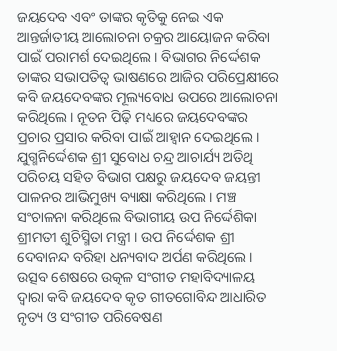ଜୟଦେବ ଏବଂ ତାଙ୍କର କୃତିକୁ ନେଇ ଏକ ଆନ୍ତର୍ଜାତୀୟ ଆଲୋଚନା ଚକ୍ରର ଆୟୋଜନ କରିବା ପାଇଁ ପରାମର୍ଶ ଦେଇଥିଲେ । ବିଭାଗର ନିର୍ଦ୍ଦେଶକ ତାଙ୍କର ସଭାପତିତ୍ୱ ଭାଷଣରେ ଆଜିର ପରିପ୍ରେକ୍ଷୀରେ କବି ଜୟଦେବଙ୍କର ମୂଲ୍ୟବୋଧ ଉପରେ ଆଲୋଚନା କରିଥିଲେ। ନୂତନ ପିଢ଼ି ମଧ୍ୟରେ ଜୟଦେବଙ୍କର ପ୍ରଚାର ପ୍ରସାର କରିବା ପାଇଁ ଆହ୍ୱାନ ଦେଇଥିଲେ । ଯୁଗ୍ମନିର୍ଦ୍ଦେଶକ ଶ୍ରୀ ସୁବୋଧ ଚନ୍ଦ୍ର ଆଚାର୍ଯ୍ୟ ଅତିଥି ପରିଚୟ ସହିତ ବିଭାଗ ପକ୍ଷରୁ ଜୟଦେବ ଜୟନ୍ତୀ ପାଳନର ଆଭିମୁଖ୍ୟ ବ୍ୟାକ୍ଷା କରିଥିଲେ । ମଞ୍ଚ ସଂଚାଳନା କରିଥିଲେ ବିଭାଗୀୟ ଉପ ନିର୍ଦ୍ଦେଶିକା ଶ୍ରୀମତୀ ଶୁଚିସ୍ମିତା ମନ୍ତ୍ରୀ । ଉପ ନିର୍ଦ୍ଦେଶକ ଶ୍ରୀ ଦେବାନନ୍ଦ ବରିହା ଧନ୍ୟବାଦ ଅର୍ପଣ କରିଥିଲେ।
ଉତ୍ସବ ଶେଷରେ ଉତ୍କଳ ସଂଗୀତ ମହାବିଦ୍ୟାଳୟ ଦ୍ବାରା କବି ଜୟଦେବ କୃତ ଗୀତଗୋବିନ୍ଦ ଆଧାରିତ ନୃତ୍ୟ ଓ ସଂଗୀତ ପରିବେଷଣ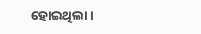ହୋଇଥିଲା।